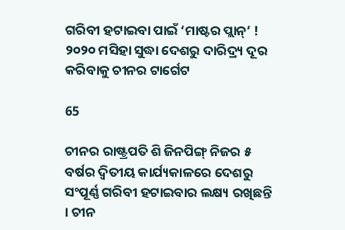ଗରିବୀ ହଟାଇବା ପାଇଁ ‘ମାଷ୍ଟର ପ୍ଲାନ୍’ ! ୨୦୨୦ ମସିହା ସୁଦ୍ଧା ଦେଶରୁ ଦାରିଦ୍ର୍ୟ ଦୂର କରିବାକୁ ଚୀନର ଟାର୍ଗେଟ

65

ଚୀନର ରାଷ୍ଟ୍ରପତି ଶି ଜିନପିଙ୍ଗ୍ ନିଜର ୫ ବର୍ଷର ଦ୍ୱିତୀୟ କାର୍ଯ୍ୟକାଳରେ ଦେଶରୁ ସଂପୂର୍ଣ୍ଣ ଗରିବୀ ହଟାଇବାର ଲକ୍ଷ୍ୟ ରଖିଛନ୍ତି । ଚୀନ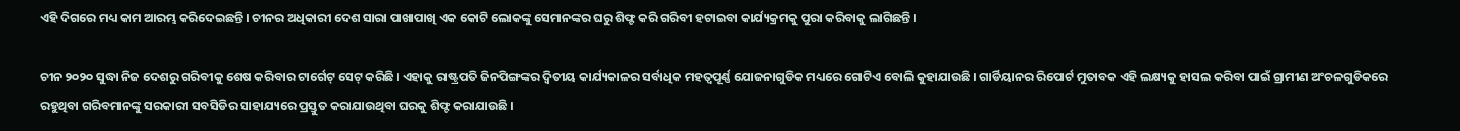ଏହି ଦିଗରେ ମଧ୍ୟ କାମ ଆରମ୍ଭ କରିଦେଇଛନ୍ତି । ଚୀନର ଅଧିକାରୀ ଦେଶ ସାରା ପାଖାପାଖି ଏକ କୋଟି ଲୋକଙ୍କୁ ସେମାନଙ୍କର ଘରୁ ଶିଫ୍ଟ କରି ଗରିବୀ ହଟାଇବା କାର୍ଯ୍ୟକ୍ରମକୁ ପୁରା କରିବାକୁ ଲାଗିଛନ୍ତି ।

ଚୀନ ୨୦୨୦ ସୁଦ୍ଧା ନିଜ ଦେଶରୁ ଗରିବୀକୁ ଶେଷ କରିବାର ଟାର୍ଗେଟ୍ ସେଟ୍ କରିଛି । ଏହାକୁ ରାଷ୍ଟ୍ରପତି ଜିନପିଙ୍ଗଙ୍କର ଦ୍ୱିତୀୟ କାର୍ଯ୍ୟକାଳର ସର୍ବାଧିକ ମହତ୍ୱପୂର୍ଣ୍ଣ ଯୋଜନାଗୁଡିକ ମଧ୍ୟରେ ଗୋଟିଏ ବୋଲି କୁହାଯାଉଛି । ଗାର୍ଡିୟାନର ରିପୋର୍ଟ ମୁତାବକ ଏହି ଲକ୍ଷ୍ୟକୁ ହାସଲ କରିବା ପାଇଁ ଗ୍ରାମୀଣ ଅଂଚଳଗୁଡିକରେ ରହୁଥିବା ଗରିବମାନଙ୍କୁ ସରକାରୀ ସବସିଡିର ସାହାଯ୍ୟରେ ପ୍ରସ୍ତୁତ କରାଯାଉଥିବା ଘରକୁ ଶିଫ୍ଟ କରାଯାଉଛି ।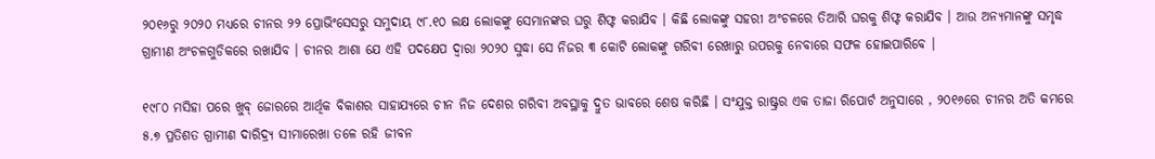୨୦୧୬ରୁ ୨୦୨୦ ମଧ୍ୟରେ ଚୀନର ୨୨ ପ୍ରୋଭିଂସେସରୁ ସମୁଦାୟ ୯୮.୧୦ ଲକ୍ଷ ଲୋକଙ୍କୁ ସେମାନଙ୍କର ଘରୁ ଶିଫ୍ଟ କରାଯିବ । କିଛି ଲୋକଙ୍କୁ ସହରୀ ଅଂଚଳରେ ତିଆରି ଘରକୁ ଶିଫ୍ଟ କରାଯିବ । ଆଉ ଅନ୍ୟମାନଙ୍କୁ ସମୃଦ୍ଧ ଗ୍ରାମୀଣ ଅଂଚଳଗୁଡିକରେ ରଖାଯିବ । ଚୀନର ଆଶା ଯେ ଏହି ପଦକ୍ଷେପ ଦ୍ୱାରା ୨୦୨୦ ସୁଦ୍ଧା ସେ ନିଜର ୩ କୋଟି ଲୋକଙ୍କୁ ଗରିବୀ ରେଖାରୁ ଉପରକୁ ନେବାରେ ସଫଳ ହୋଇପାରିବେ ।

୧୯୮୦ ମସିହା ପରେ ଖୁବ୍ ଜୋରରେ ଆର୍ଥିକ ବିକାଶର ସାହାଯ୍ୟରେ ଚୀନ ନିଜ ଦେଶର ଗରିବୀ ଅବସ୍ଥାକୁ ଦ୍ରୁତ ଭାବରେ ଶେଷ କରିଛି । ସଂଯୁକ୍ତ ରାଷ୍ଟ୍ରର ଏକ ତାଜା ରିପୋର୍ଟ ଅନୁସାରେ , ୨୦୧୬ରେ ଚୀନର ଅତି କମରେ ୫.୭ ପ୍ରତିଶତ ଗ୍ରାମୀଣ ଦାରିଦ୍ର୍ୟ ସୀମାରେଖା ତଳେ ରହି ଜୀବନ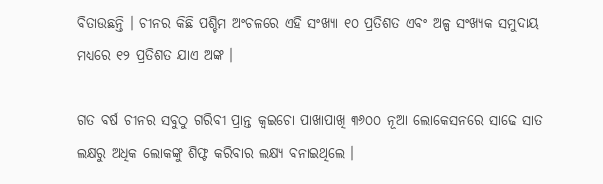ବିତାଉଛନ୍ତି । ଚୀନର କିଛି ପଶ୍ଚିମ ଅଂଚଳରେ ଏହି ସଂଖ୍ୟା ୧୦ ପ୍ରତିଶତ ଏବଂ ଅଳ୍ପ ସଂଖ୍ୟକ ସମୁଦାୟ ମଧ୍ୟରେ ୧୨ ପ୍ରତିଶତ ଯାଏ ଅଙ୍କ ।

ଗତ ବର୍ଷ ଚୀନର ସବୁଠୁ ଗରିବୀ ପ୍ରାନ୍ତ କ୍ୱଇଚୋ ପାଖାପାଖି ୩୬୦୦ ନୂଆ ଲୋକେସନରେ ସାଢେ ସାତ ଲକ୍ଷରୁ ଅଧିକ ଲୋକଙ୍କୁ ଶିଫ୍ଟ କରିବାର ଲକ୍ଷ୍ୟ ବନାଇଥିଲେ ।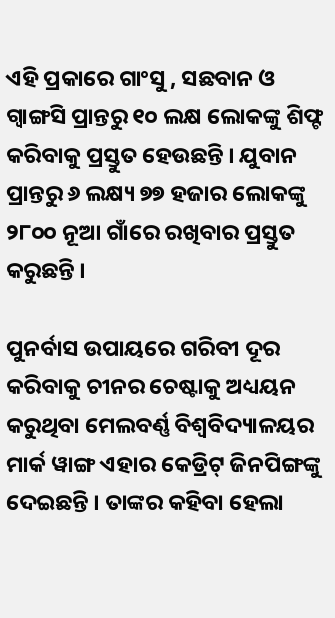ଏହି ପ୍ରକାରେ ଗାଂସୁ , ସଛବାନ ଓ ଗ୍ୱାଙ୍ଗସି ପ୍ରାନ୍ତରୁ ୧୦ ଲକ୍ଷ ଲୋକଙ୍କୁ ଶିଫ୍ଟ କରିବାକୁ ପ୍ରସ୍ତୁତ ହେଉଛନ୍ତି । ଯୁବାନ ପ୍ରାନ୍ତରୁ ୬ ଲକ୍ଷ୍ୟ ୭୭ ହଜାର ଲୋକଙ୍କୁ ୨୮୦୦ ନୂଆ ଗାଁରେ ରଖିବାର ପ୍ରସ୍ତୁତ କରୁଛନ୍ତି ।

ପୁନର୍ବାସ ଉପାୟରେ ଗରିବୀ ଦୂର କରିବାକୁ ଚୀନର ଚେଷ୍ଟାକୁ ଅଧ୍ୟୟନ କରୁଥିବା ମେଲବର୍ଣ୍ଣ ବିଶ୍ୱବିଦ୍ୟାଳୟର ମାର୍କ ୱାଙ୍ଗ ଏହାର କେଡ୍ରିଟ୍ ଜିନପିଙ୍ଗଙ୍କୁ ଦେଇଛନ୍ତି । ତାଙ୍କର କହିବା ହେଲା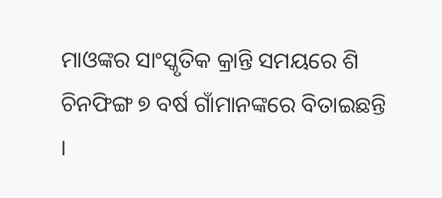ମାଓଙ୍କର ସାଂସ୍କୃତିକ କ୍ରାନ୍ତି ସମୟରେ ଶି ଚିନଫିଙ୍ଗ ୭ ବର୍ଷ ଗାଁମାନଙ୍କରେ ବିତାଇଛନ୍ତି ।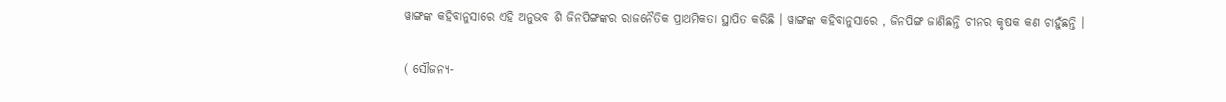ୱାଙ୍ଗଙ୍କ କହିବାନୁସାରେ ଏହି ଅନୁଭବ ଶି ଜିନପିଙ୍ଗଙ୍କର ରାଜନୈତିକ ପ୍ରାଥମିକତା ସ୍ଥାପିତ କରିଛି । ୱାଙ୍ଗଙ୍କ କହିବାନୁସାରେ , ଜିନପିଙ୍ଗ ଜାଣିଛନ୍ତି ଚୀନର କୃଷକ କଣ ଚାହୁଁଛନ୍ତି ।

( ସୌଜନ୍ୟ-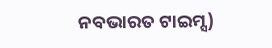ନବଭାରତ ଟାଇମ୍ସ)